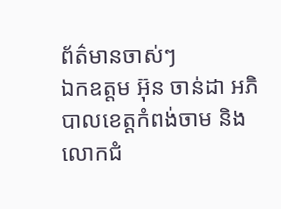ព័ត៌មានចាស់ៗ
ឯកឧត្តម អ៊ុន ចាន់ដា អភិបាលខេត្តកំពង់ចាម និងលោកជំ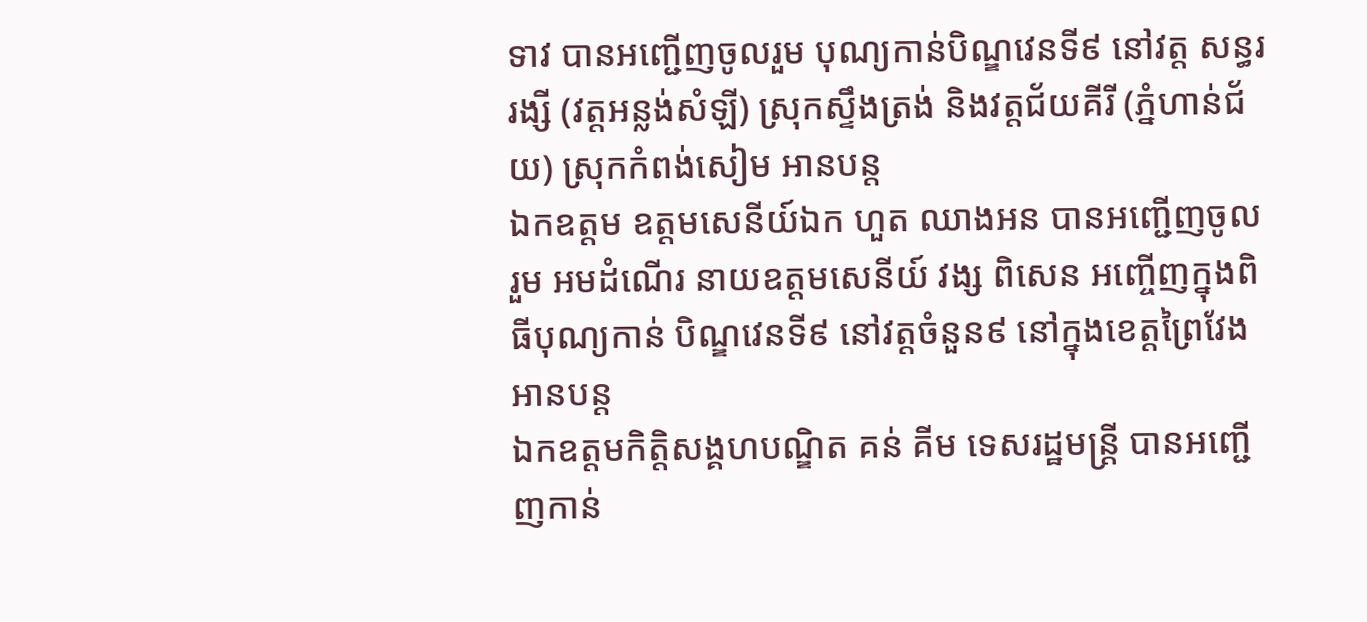ទាវ បានអញ្ជេីញចូលរួម បុណ្យកាន់បិណ្ឌវេនទី៩ នៅវត្ត សន្ធររង្សី (វត្តអន្លង់សំឡី) ស្រុកស្ទឹងត្រង់ និងវត្តជ័យគីរី (ភ្នំហាន់ជ័យ) ស្រុកកំពង់សៀម អានបន្ត
ឯកឧត្ដម ឧត្ដមសេនីយ៍ឯក ហួត ឈាងអន បានអញ្ជើញចូលរួម អមដំណើរ នាយឧត្តមសេនីយ៍ វង្ស ពិសេន អញ្ចើញក្នុងពិធីបុណ្យកាន់ បិណ្ឌវេនទី៩ នៅវត្តចំនួន៩ នៅក្នុងខេត្តព្រៃវែង អានបន្ត
ឯកឧត្តមកិត្តិសង្គហបណ្ឌិត គន់ គីម ទេសរដ្ឋមន្ត្រី បានអញ្ជើញកាន់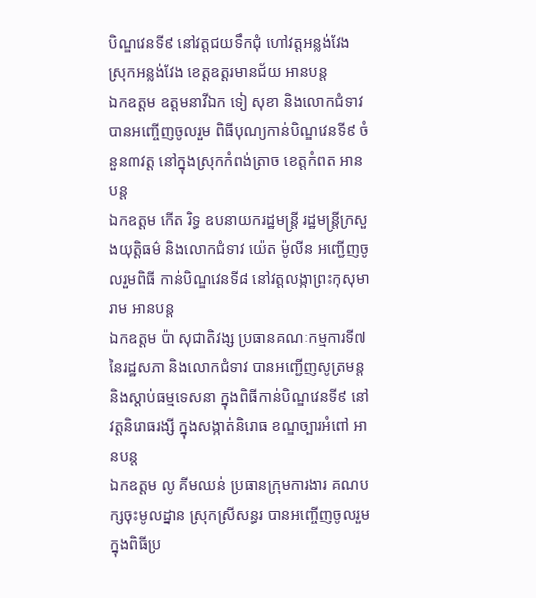បិណ្ឌវេនទី៩ នៅវត្តជយទឹកជុំ ហៅវត្តអន្លង់វែង ស្រុកអន្លង់វែង ខេត្តឧត្តរមានជ័យ អានបន្ត
ឯកឧត្តម ឧត្តមនាវីឯក ទៀ សុខា និងលោកជំទាវ បានអញ្ចើញចូលរួម ពិធីបុណ្យកាន់បិណ្ឌវេនទី៩ ចំនួន៣វត្ត នៅក្នុងស្រុកកំពង់ត្រាច ខេត្តកំពត អានបន្ត
ឯកឧត្តម កើត រិទ្ធ ឧបនាយករដ្ឋមន្ត្រី រដ្ឋមន្ត្រីក្រសួងយុត្តិធម៌ និងលោកជំទាវ យ៉េត ម៉ូលីន អញ្ជើញចូលរួមពិធី កាន់បិណ្ឌវេនទី៨ នៅវត្តលង្កាព្រះកុសុមារាម អានបន្ត
ឯកឧត្តម ប៉ា សុជាតិវង្ស ប្រធានគណៈកម្មការទី៧ នៃរដ្ឋសភា និងលោកជំទាវ បានអញ្ជើញសូត្រមន្ត និងស្តាប់ធម្មទេសនា ក្នុងពិធីកាន់បិណ្ឌវេនទី៩ នៅវត្ដនិរោធរង្សី ក្នុងសង្កាត់និរោធ ខណ្ឌច្បារអំពៅ អានបន្ត
ឯកឧត្តម លូ គីមឈន់ ប្រធានក្រុមការងារ គណបក្សចុះមូលដ្នាន ស្រុកស្រីសន្ធរ បានអញ្ចើញចូលរួម ក្នុងពិធីប្រ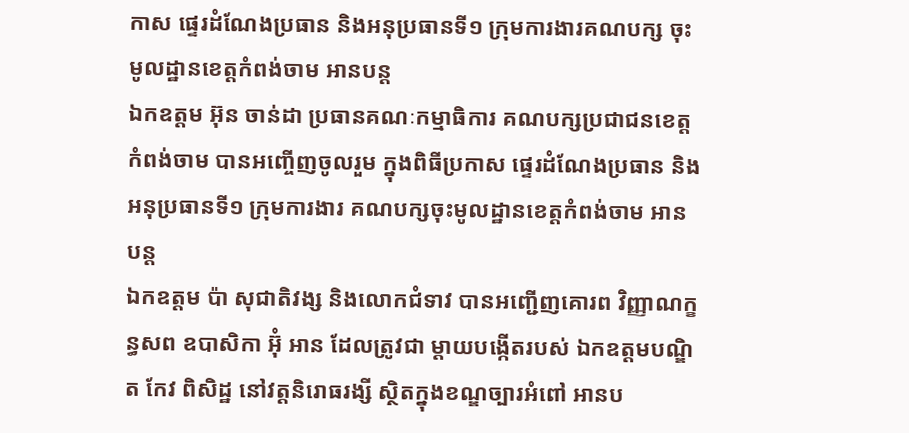កាស ផ្ទេរដំណែងប្រធាន និងអនុប្រធានទី១ ក្រុមការងារគណបក្ស ចុះមូលដ្ឋានខេត្តកំពង់ចាម អានបន្ត
ឯកឧត្តម អ៊ុន ចាន់ដា ប្រធានគណៈកម្មាធិការ គណបក្សប្រជាជនខេត្តកំពង់ចាម បានអញ្ចើញចូលរួម ក្នុងពិធីប្រកាស ផ្ទេរដំណែងប្រធាន និងអនុប្រធានទី១ ក្រុមការងារ គណបក្សចុះមូលដ្ឋានខេត្តកំពង់ចាម អានបន្ត
ឯកឧត្តម ប៉ា សុជាតិវង្ស និងលោកជំទាវ បានអញ្ជើញគោរព វិញ្ញាណក្ខន្ធសព ឧបាសិកា អ៊ុំ អាន ដែលត្រូវជា ម្តាយបង្កេីតរបស់ ឯកឧត្តមបណ្ឌិត កែវ ពិសិដ្ឋ នៅវត្តនិរោធរង្សី ស្ថិតក្នុងខណ្ឌច្បារអំពៅ អានប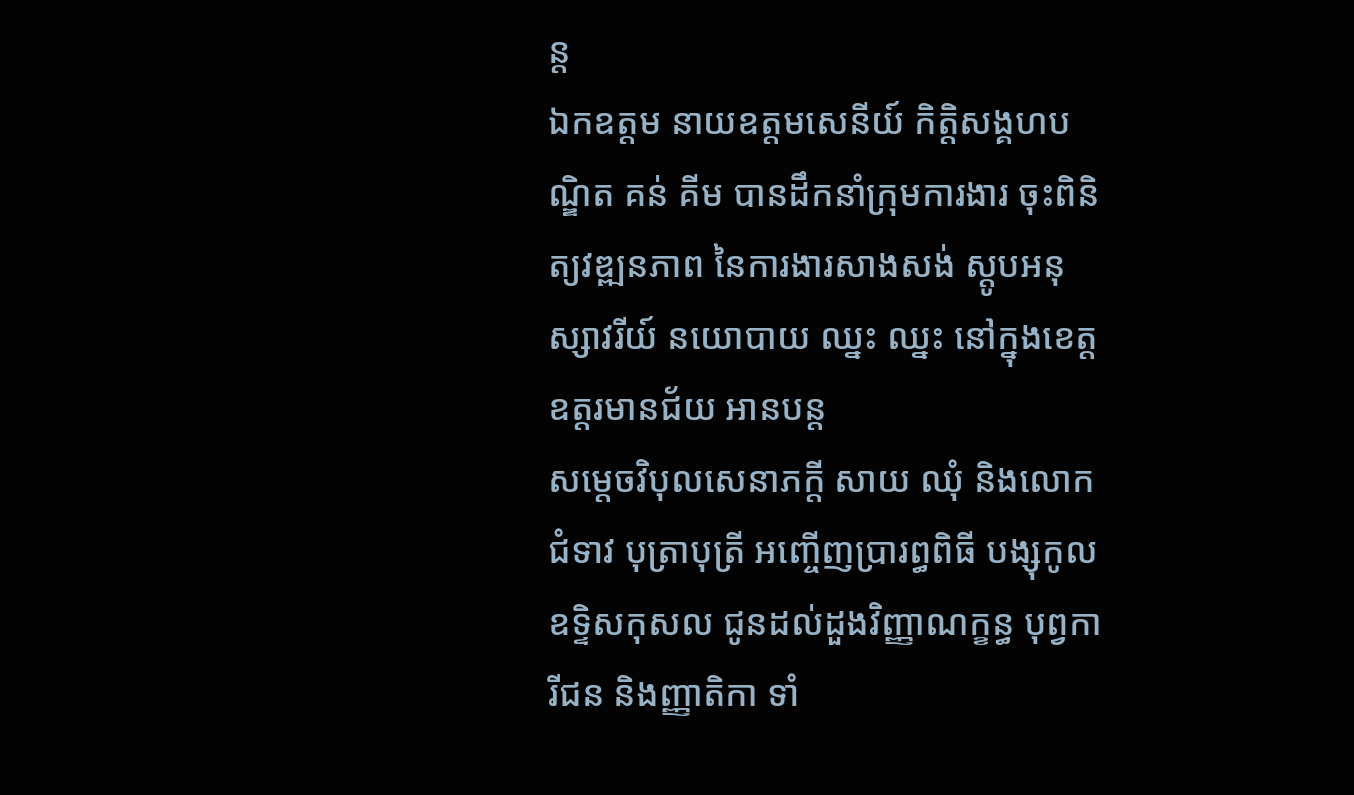ន្ត
ឯកឧត្តម នាយឧត្តមសេនីយ៍ កិត្តិសង្គហបណ្ឌិត គន់ គីម បានដឹកនាំក្រុមការងារ ចុះពិនិត្យវឌ្ឍនភាព នៃការងារសាងសង់ ស្តូបអនុស្សាវរីយ៍ នយោបាយ ឈ្នះ ឈ្នះ នៅក្នុងខេត្តឧត្តរមានជ័យ អានបន្ត
សម្តេចវិបុលសេនាភក្តី សាយ ឈុំ និងលោកជំទាវ បុត្រាបុត្រី អញ្ចើញប្រារព្ធពិធី បង្សុកូលឧទ្ទិសកុសល ជូនដល់ដួងវិញ្ញាណក្ខន្ធ បុព្វការីជន និងញ្ញាតិកា ទាំ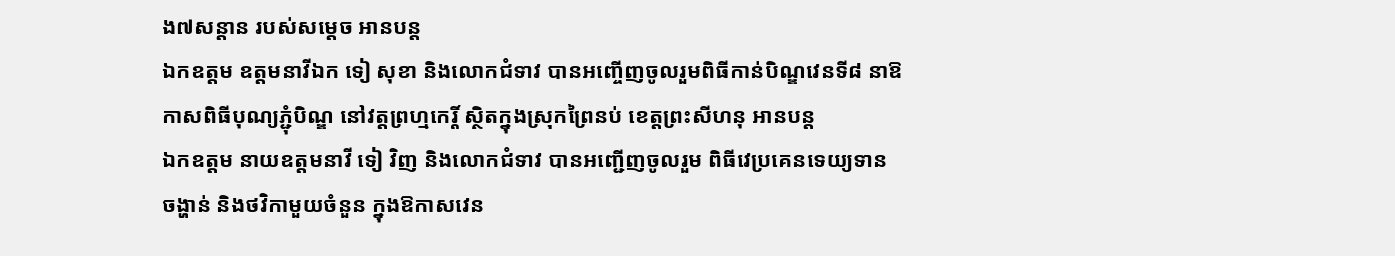ង៧សន្តាន របស់សម្តេច អានបន្ត
ឯកឧត្តម ឧត្តមនាវីឯក ទៀ សុខា និងលោកជំទាវ បានអញ្ចើញចូលរួមពិធីកាន់បិណ្ឌវេនទី៨ នាឱកាសពិធីបុណ្យភ្ជុំបិណ្ឌ នៅវត្តព្រហ្មកេរ្តិ៍ ស្ថិតក្នុងស្រុកព្រៃនប់ ខេត្តព្រះសីហនុ អានបន្ត
ឯកឧត្តម នាយឧត្តមនាវី ទៀ វិញ និងលោកជំទាវ បានអញ្ជើញចូលរួម ពិធីវេប្រគេនទេយ្យទាន ចង្ហាន់ និងថវិកាមួយចំនួន ក្នុងឱកាសវេន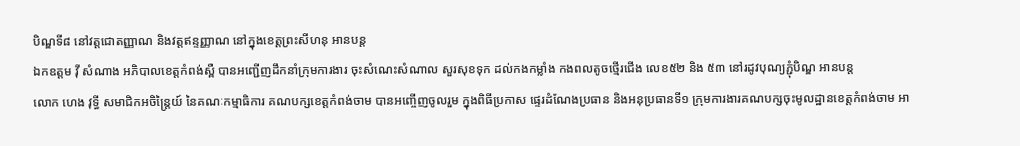បិណ្ឌទី៨ នៅវត្តជោតញ្ញាណ និងវត្តឥន្ទញ្ញាណ នៅក្នុងខេត្តព្រះសីហនុ អានបន្ត
ឯកឧត្តម វ៉ី សំណាង អភិបាលខេត្តកំពង់ស្ពឺ បានអញ្ជើញដឹកនាំក្រុមការងារ ចុះសំណេះសំណាល សួរសុខទុក ដល់កងកម្លាំង កងពលតូចថ្មើរជើង លេខ៥២ និង ៥៣ នៅរដូវបុណ្យភ្ជុំបិណ្ឌ អានបន្ត
លោក ហេង វុទ្ធី សមាជិកអចិន្ត្រៃយ៍ នៃគណៈកម្មាធិការ គណបក្សខេត្តកំពង់ចាម បានអញ្ចើញចូលរួម ក្នុងពិធីប្រកាស ផ្ទេរដំណែងប្រធាន និងអនុប្រធានទី១ ក្រុមការងារគណបក្សចុះមូលដ្ឋានខេត្តកំពង់ចាម អា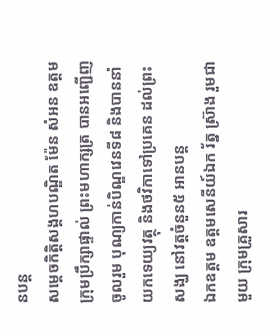នបន្ត
សម្តេចកិត្ដិសង្គហបណ្ឌិត ម៉ែន សំអន ឧត្តមក្រុមប្រឹក្សាផ្ទាល់ ព្រះមហាក្សត្រ បានអញ្ជើញចូលរួម បុណ្យកាន់បិណ្ឌវេនទី៨ និងបាននាំយកទេយ្យវត្ថុ និងថវិកាទៅប្រគេន ដល់ព្រះសង្ឃ នៅវត្តចំនួន៥ អានបន្ត
ឯកឧត្តម ឧត្តមសេនីយ៍ឯក រ័ត្ន ស្រ៊ាង រួមជាមួយ ក្រុមគ្រួសារ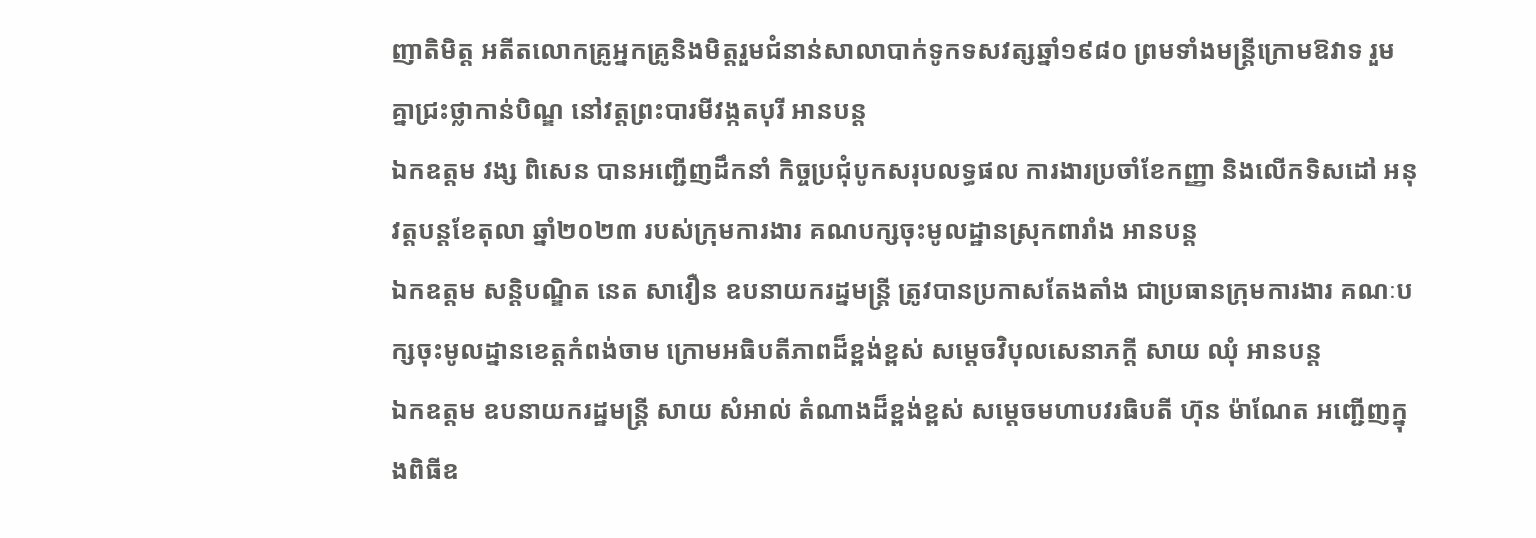ញាតិមិត្ត អតីតលោកគ្រូអ្នកគ្រូនិងមិត្តរួមជំនាន់សាលាបាក់ទូកទសវត្សឆ្នាំ១៩៨០ ព្រមទាំងមន្ត្រីក្រោមឱវាទ រួមគ្នាជ្រះថ្លាកាន់បិណ្ឌ នៅវត្តព្រះបារមីវង្កតបុរី អានបន្ត
ឯកឧត្តម វង្ស ពិសេន បានអញ្ជើញដឹកនាំ កិច្ចប្រជុំបូកសរុបលទ្ធផល ការងារប្រចាំខែកញ្ញា និងលើកទិសដៅ អនុវត្តបន្តខែតុលា ឆ្នាំ២០២៣ របស់ក្រុមការងារ គណបក្សចុះមូលដ្ឋានស្រុកពារាំង អានបន្ត
ឯកឧត្តម សន្តិបណ្ឌិត នេត សាវឿន ឧបនាយករដ្នមន្ត្រី ត្រូវបានប្រកាសតែងតាំង ជាប្រធានក្រុមការងារ គណៈបក្សចុះមូលដ្នានខេត្តកំពង់ចាម ក្រោមអធិបតីភាពដ៏ខ្ពង់ខ្ពស់ សម្តេចវិបុលសេនាភក្តី សាយ ឈុំ អានបន្ត
ឯកឧត្ដម ឧបនាយករដ្ឋមន្ត្រី សាយ សំអាល់ តំណាងដ៏ខ្ពង់ខ្ពស់ សម្តេចមហាបវរធិបតី ហ៊ុន ម៉ាណែត អញ្ជេីញក្នុងពិធីឧ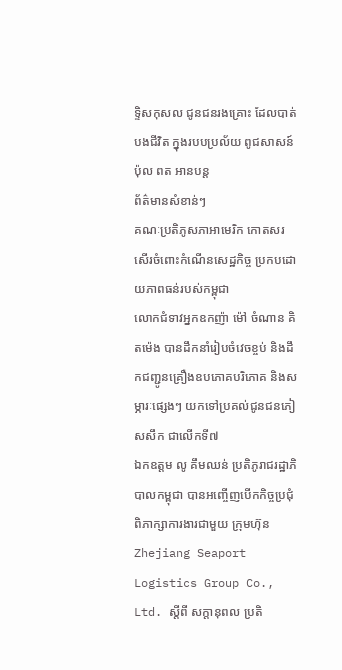ទ្ទិសកុសល ជូនជនរងគ្រោះ ដែលបាត់បងជីវិត ក្នុងរបបប្រល័យ ពូជសាសន៍ ប៉ុល ពត អានបន្ត
ព័ត៌មានសំខាន់ៗ
គណៈប្រតិភូសភាអាមេរិក កោតសរសើរចំពោះកំណើនសេដ្ឋកិច្ច ប្រកបដោយភាពធន់របស់កម្ពុជា
លោកជំទាវអ្នកឧកញ៉ា ម៉ៅ ចំណាន គិតម៉េង បានដឹកនាំរៀបចំវេចខ្ចប់ និងដឹកជញ្ជូនគ្រឿងឧបភោគបរិភោគ និងសម្ភារៈផ្សេងៗ យកទៅប្រគល់ជូនជនភៀសសឹក ជាលើកទី៧
ឯកឧត្តម លូ គឹមឈន់ ប្រតិភូរាជរដ្ឋាភិបាលកម្ពុជា បានអញ្ចើញបើកកិច្ចប្រជុំពិភាក្សាការងារជាមួយ ក្រុមហ៊ុន Zhejiang Seaport Logistics Group Co., Ltd. ស្តីពី សក្តានុពល ប្រតិ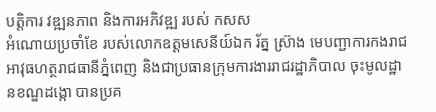បត្តិការ វឌ្ឍនភាព និងការអភិវឌ្ឍ របស់ កសស
អំណោយប្រចាំខែ របស់លោកឧត្ដមសេនីយ៍ឯក រ័ត្ន ស្រ៊ាង មេបញ្ជាការកងរាជអាវុធហត្ថរាជធានីភ្នំពេញ និងជាប្រធានក្រុមការងាររាជរដ្ឋាភិបាល ចុះមូលដ្ឋានខណ្ឌដង្កោ បានប្រគ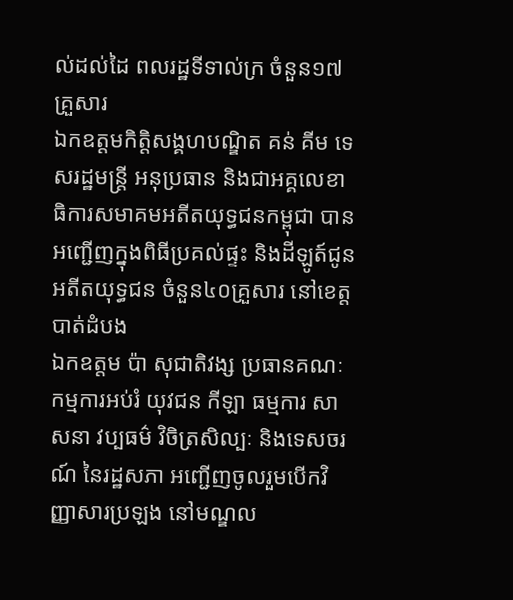ល់ដល់ដៃ ពលរដ្ឋទីទាល់ក្រ ចំនួន១៧គ្រួសារ
ឯកឧត្តមកិត្តិសង្គហបណ្ឌិត គន់ គីម ទេសរដ្ឋមន្រ្តី អនុប្រធាន និងជាអគ្គលេខាធិការសមាគមអតីតយុទ្ធជនកម្ពុជា បានអញ្ជើញក្នុងពិធីប្រគល់ផ្ទះ និងដីឡូត៍ជូនអតីតយុទ្ធជន ចំនួន៤០គ្រួសារ នៅខេត្តបាត់ដំបង
ឯកឧត្តម ប៉ា សុជាតិវង្ស ប្រធានគណៈកម្មការអប់រំ យុវជន កីឡា ធម្មការ សាសនា វប្បធម៌ វិចិត្រសិល្បៈ និងទេសចរណ៍ នៃរដ្ឋសភា អញ្ជើញចូលរួមបើកវិញ្ញាសារប្រឡង នៅមណ្ឌល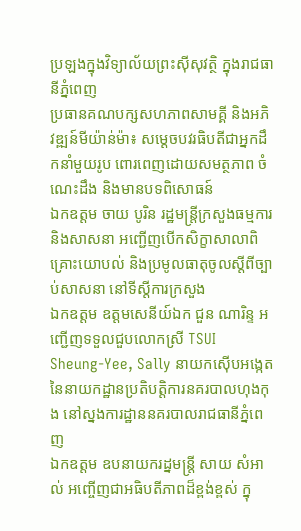ប្រឡងក្នុងវិទ្យាល័យព្រះស៊ីសុវត្ថិ ក្នុងរាជធានីភ្នំពេញ
ប្រធានគណបក្សសហភាពសាមគ្គី និងអភិវឌ្ឍន៍មីយ៉ាន់ម៉ា៖ សម្ដេចបវរធិបតីជាអ្នកដឹកនាំមួយរូប ពោរពេញដោយសមត្ថភាព ចំណេះដឹង និងមានបទពិសោធន៍
ឯកឧត្តម ចាយ បូរិន រដ្ឋមន្រ្តីក្រសួងធម្មការ និងសាសនា អញ្ជើញបើកសិក្ខាសាលាពិគ្រោះយោបល់ និងប្រមូលធាតុចូលស្ដីពីច្បាប់សាសនា នៅទីស្តីការក្រសួង
ឯកឧត្តម ឧត្តមសេនីយ៍ឯក ជួន ណារិន្ទ អញ្ជើញទទួលជួបលោកស្រី TSUI Sheung-Yee, Sally នាយកស៊ើបអង្កេត នៃនាយកដ្ឋានប្រតិបត្តិការនគរបាលហុងកុង នៅស្នងការដ្ឋាននគរបាលរាជធានីភ្នំពេញ
ឯកឧត្តម ឧបនាយករដ្នមន្ត្រី សាយ សំអាល់ អញ្ចើញជាអធិបតីភាពដ៏ខ្ពង់ខ្ពស់ ក្នុ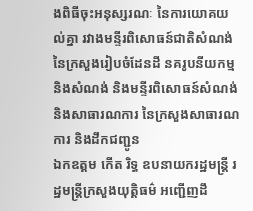ងពិធីចុះអនុស្សរណៈ នៃការយោគយល់គ្នា រវាងមន្ទីរពិសោធន៍ជាតិសំណង់ នៃក្រសួងរៀបចំដែនដី នគរូបនីយកម្ម និងសំណង់ និងមន្ទីរពិសោធន៍សំណង់ និងសាធារណការ នៃក្រសួងសាធារណការ និងដឹកជញ្ជូន
ឯកឧត្តម កើត រិទ្ធ ឧបនាយករដ្ឋមន្ត្រី រដ្ឋមន្ត្រីក្រសួងយុត្តិធម៌ អញ្ជើញដឹ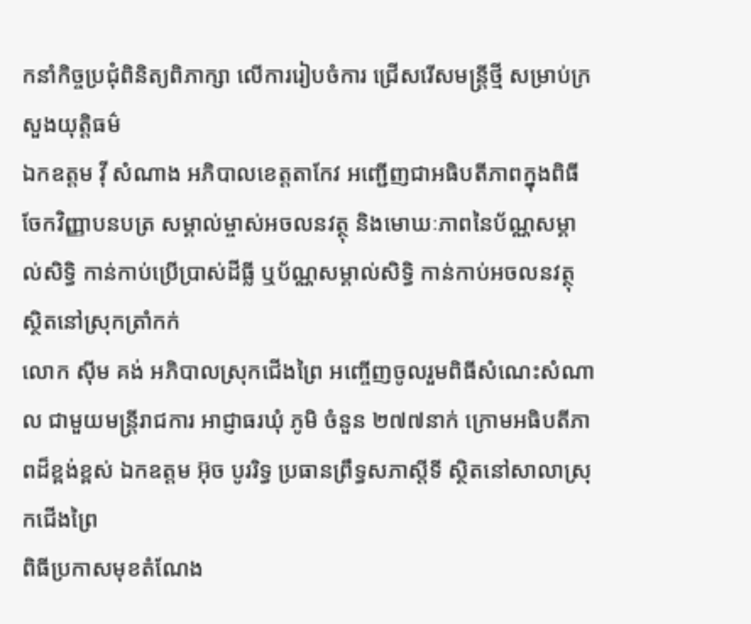កនាំកិច្ចប្រជុំពិនិត្យពិភាក្សា លើការរៀបចំការ ជ្រើសរើសមន្ត្រីថ្មី សម្រាប់ក្រសួងយុត្តិធម៌
ឯកឧត្តម វ៉ី សំណាង អភិបាលខេត្តតាកែវ អញ្ជើញជាអធិបតីភាពក្នុងពិធីចែកវិញ្ញាបនបត្រ សម្គាល់ម្ចាស់អចលនវត្ថុ និងមោឃៈភាពនៃប័ណ្ណសម្គាល់សិទ្ធិ កាន់កាប់ប្រើប្រាស់ដីធ្លី ឬប័ណ្ណសម្គាល់សិទ្ធិ កាន់កាប់អចលនវត្ថុ ស្ថិតនៅស្រុកត្រាំកក់
លោក ស៊ីម គង់ អភិបាលស្រុកជើងព្រៃ អញ្ចើញចូលរួមពិធីសំណេះសំណាល ជាមួយមន្រ្តីរាជការ អាជ្ញាធរឃុំ ភូមិ ចំនួន ២៧៧នាក់ ក្រោមអធិបតីភាពដ៏ខ្ពង់ខ្ពស់ ឯកឧត្តម អ៊ុច បូររិទ្ធ ប្រធានព្រឹទ្ធសភាស្ដីទី ស្ថិតនៅសាលាស្រុកជើងព្រៃ
ពិធីប្រកាសមុខតំណែង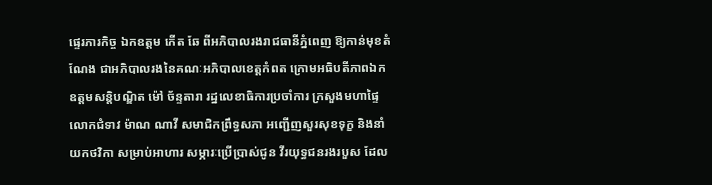ផ្ទេរភារកិច្ច ឯកឧត្តម កើត ឆែ ពីអភិបាលរងរាជធានីភ្នំពេញ ឱ្យកាន់មុខតំណែង ជាអភិបាលរងនៃគណៈអភិបាលខេត្តកំពត ក្រោមអធិបតីភាពឯកឧត្តមសន្តិបណ្ឌិត ម៉ៅ ច័ន្ទតារា រដ្នលេខាធិការប្រចាំការ ក្រសួងមហាផ្ទៃ
លោកជំទាវ ម៉ាណ ណាវី សមាជិកព្រឹទ្ធសភា អញ្ជើញសួរសុខទុក្ខ និងនាំយកថវិកា សម្រាប់អាហារ សម្ភារៈប្រើប្រាស់ជូន វីរយុទ្ធជនរងរបួស ដែល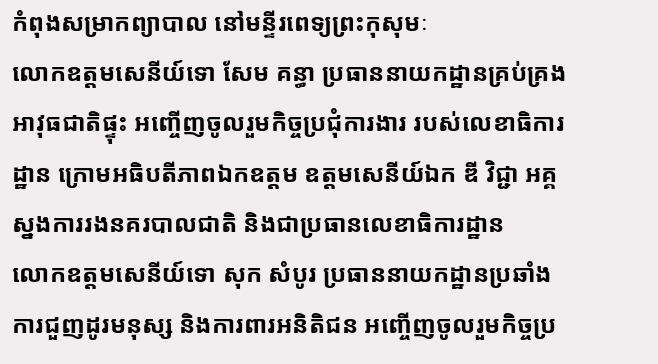កំពុងសម្រាកព្យាបាល នៅមន្ទីរពេទ្យព្រះកុសុមៈ
លោកឧត្តមសេនីយ៍ទោ សែម គន្ធា ប្រធាននាយកដ្ឋានគ្រប់គ្រងអាវុធជាតិផ្ទុះ អញ្ចើញចូលរួមកិច្ចប្រជុំការងារ របស់លេខាធិការដ្ឋាន ក្រោមអធិបតីភាពឯកឧត្ដម ឧត្ដមសេនីយ៍ឯក ឌី វិជ្ជា អគ្គស្នងការរងនគរបាលជាតិ និងជាប្រធានលេខាធិការដ្ឋាន
លោកឧត្តមសេនីយ៍ទោ សុក សំបូរ ប្រធាននាយកដ្ឋានប្រឆាំងការជួញដូរមនុស្ស និងការពារអនិតិជន អញ្ចើញចូលរួមកិច្ចប្រ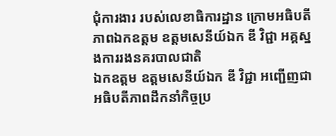ជុំការងារ របស់លេខាធិការដ្ឋាន ក្រោមអធិបតីភាពឯកឧត្ដម ឧត្ដមសេនីយ៍ឯក ឌី វិជ្ជា អគ្គស្នងការរងនគរបាលជាតិ
ឯកឧត្តម ឧត្តមសេនីយ៍ឯក ឌី វិជ្ជា អញ្ជើញជាអធិបតីភាពដឹកនាំកិច្ចប្រ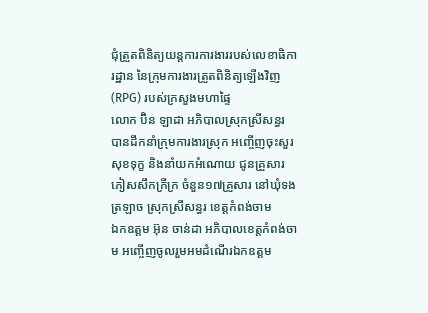ជុំត្រួតពិនិត្យយន្តការការងាររបស់លេខាធិការដ្ឋាន នៃក្រុមការងារត្រួតពិនិត្យឡើងវិញ (RPG) របស់ក្រសួងមហាផ្ទៃ
លោក ប៊ិន ឡាដា អភិបាលស្រុកស្រីសន្ធរ បានដឹកនាំក្រុមការងារស្រុក អញ្ចើញចុះសួរសុខទុក្ខ និងនាំយកអំណោយ ជូនគ្រួសារភៀសសឹកក្រីក្រ ចំនួន១៧គ្រួសារ នៅឃុំទងត្រឡាច ស្រុកស្រីសន្ធរ ខេត្តកំពង់ចាម
ឯកឧត្តម អ៊ុន ចាន់ដា អភិបាលខេត្តកំពង់ចាម អញ្ចើញចូលរួមអមដំណើរឯកឧត្តម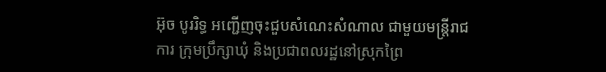អ៊ុច បូររិទ្ធ អញ្ជើញចុះជួបសំណេះសំណាល ជាមួយមន្រ្តីរាជការ ក្រុមប្រឹក្សាឃុំ និងប្រជាពលរដ្ឋនៅស្រុកព្រៃ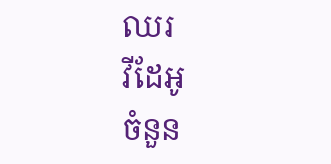ឈរ
វីដែអូ
ចំនួន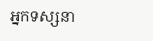អ្នកទស្សនា